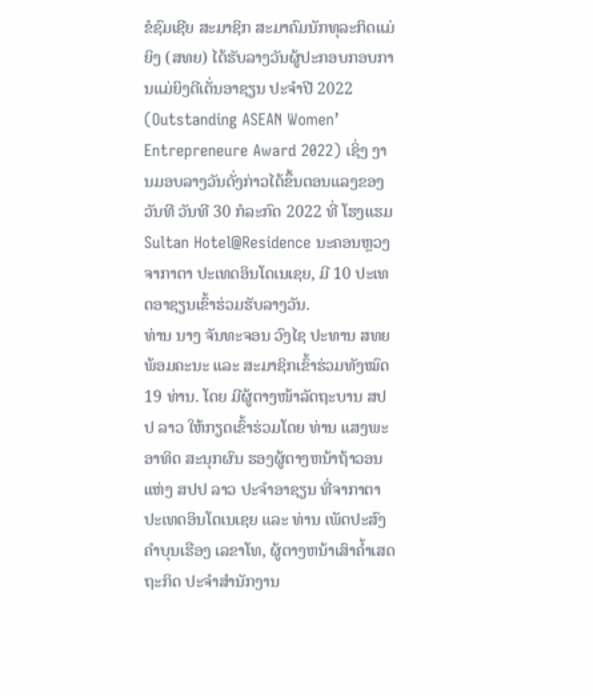ຂໍຊົມເຊີຍ ສະມາຊິກ ສະມາຄົມນັກທຸລະກິດແມ່ຍິງ (ສທຍ) ໄດ້ຮັບລາງວັນຜູ້ປະກອບກອບການແມ່ຍິງດີເດັ່ນອາຊຽນ ປະຈຳປີ 2022 (Outstanding ASEAN Women’ Entrepreneure Award 2022) ເຊິ່ງ ງານມອບລາງວັນດັ່ງກ່າວໄດ້ຂຶ້ນຕອນແລງຂອງວັນທີ ວັນທີ 30 ກໍລະກົດ 2022 ທີ່ ໂຮງແຮມ Sultan Hotel@Residence ນະຄອນຫຼວງຈາກາຕາ ປະເທດອິນໂດເນເຊຍ, ມີ 10 ປະເທດອາຊຽນເຂົ້າຮ່ວມຮັບລາງວັນ.
ທ່ານ ນາງ ຈັນທະຈອນ ວົງໄຊ ປະທານ ສທຍ ພ້ອມຄະນະ ແລະ ສະມາຊິກເຂົ້າຮ່ວມທັງໝົດ 19 ທ່ານ. ໂດຍ ມີຜູ້ຕາງໜ້າລັດຖະບານ ສປປ ລາວ ໃຫ້ກຽດເຂົ້າຮ່ວມໂດຍ ທ່ານ ແສງພະອາທິດ ສະນຸກຜົນ ຮອງຜູ້ຕາງຫນ້າຖ້າວອນ ແຫ່ງ ສປປ ລາວ ປະຈຳອາຊຽນ ທີ່ຈາກາຕາ ປະເທດອິນໂດເນເຊຍ ແລະ ທ່ານ ເພັດປະສົງ ຄຳບຸນເຮືອງ ເລຂາໂທ, ຜູ້ຕາງຫນ້າເສົາຄໍ້າເສດຖະກິດ ປະຈຳສຳນັກງານ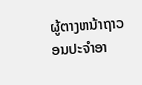ຜູ້ຕາງຫນ້າຖາວອນປະຈຳອາ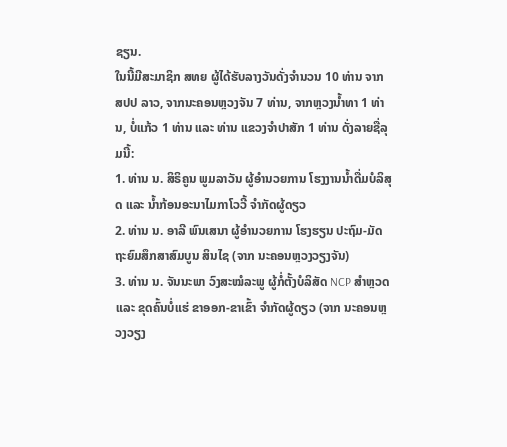ຊຽນ.
ໃນນີ້ມີສະມາຊິກ ສທຍ ຜູ້ໄດ້ຮັບລາງວັນດັ່ງຈຳນວນ 10 ທ່ານ ຈາກ ສປປ ລາວ, ຈາກນະຄອນຫຼວງຈັນ 7 ທ່ານ, ຈາກຫຼວງນໍ້າທາ 1 ທ່ານ, ບໍ່ແກ້ວ 1 ທ່ານ ແລະ ທ່ານ ແຂວງຈຳປາສັກ 1 ທ່ານ ດັ່ງລາຍຊື່ລຸມນີ້:
1. ທ່ານ ນ. ສິຣິຄູນ ພູມລາວັນ ຜູ້ອຳນວຍການ ໂຮງງານນໍ້າດື່ມບໍລິສຸດ ແລະ ນໍ້າກ້ອນອະນາໄມກາໂວວີ້ ຈຳກັດຜູ້ດຽວ
2. ທ່ານ ນ. ອາລີ ພົນເສນາ ຜູ້ອຳນວຍການ ໂຮງຮຽນ ປະຖົມ-ມັດຖະຍົມສຶກສາສົມບູນ ສິນໄຊ (ຈາກ ນະຄອນຫຼວງວຽງຈັນ)
3. ທ່ານ ນ. ຈັນນະພາ ວົງສະໝໍລະພູ ຜູ້ກໍ່ຕັ້ງບໍລິສັດ NCP ສຳຫຼວດແລະ ຂຸດຄົ້ນບໍ່ແຮ່ ຂາອອກ-ຂາເຂົ້າ ຈຳກັດຜູ້ດຽວ (ຈາກ ນະຄອນຫຼວງວຽງ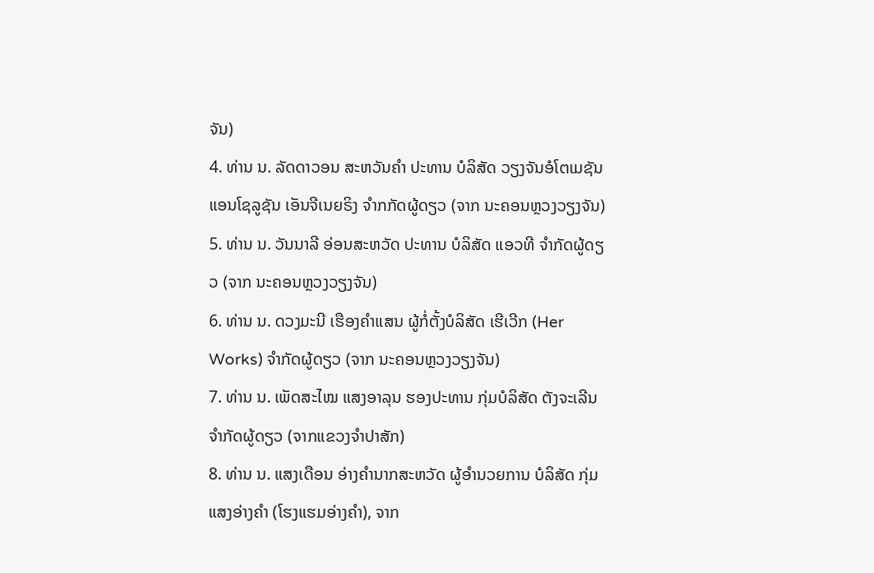ຈັນ)
4. ທ່ານ ນ. ລັດດາວອນ ສະຫວັນຄຳ ປະທານ ບໍລິສັດ ວຽງຈັນອໍໂຕເມຊັນ ແອນໂຊລູຊັນ ເອັນຈີເນຍຣິງ ຈຳກກັດຜູ້ດຽວ (ຈາກ ນະຄອນຫຼວງວຽງຈັນ)
5. ທ່ານ ນ. ວັນນາລີ ອ່ອນສະຫວັດ ປະທານ ບໍລິສັດ ແອວທີ ຈຳກັດຜູ້ດຽວ (ຈາກ ນະຄອນຫຼວງວຽງຈັນ)
6. ທ່ານ ນ. ດວງມະນີ ເຮືອງຄຳແສນ ຜູ້ກໍ່ຕັ້ງບໍລິສັດ ເຮີເວີກ (Her Works) ຈຳກັດຜູ້ດຽວ (ຈາກ ນະຄອນຫຼວງວຽງຈັນ)
7. ທ່ານ ນ. ເພັດສະໄໝ ແສງອາລຸນ ຮອງປະທານ ກຸ່ມບໍລິສັດ ຕັງຈະເລີນ ຈຳກັດຜູ້ດຽວ (ຈາກແຂວງຈຳປາສັກ)
8. ທ່ານ ນ. ແສງເດືອນ ອ່າງຄໍານາກສະຫວັດ ຜູ້ອຳນວຍການ ບໍລິສັດ ກຸ່ມແສງອ່າງຄຳ (ໂຮງແຮມອ່າງຄຳ), ຈາກ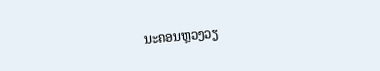ນະຄອນຫຼວງວຽ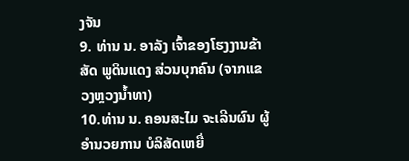ງຈັນ
9. ທ່ານ ນ. ອາລັງ ເຈົ້າຂອງໂຮງງານຂ້າສັດ ພູດິນແດງ ສ່ວນບຸກຄົນ (ຈາກແຂວງຫຼວງນ້ຳທາ)
10.ທ່ານ ນ. ຄອນສະໄມ ຈະເລີນຜົນ ຜູ້ອຳນວຍການ ບໍລິສັດເຫຍື່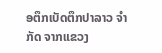ອຕຶກເບັດຕຶກປາລາວ ຈຳກັດ ຈາກແຂວງ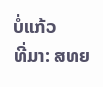ບໍ່ແກ້ວ
ທີ່ມາ: ສທຍ